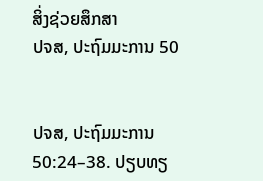ສິ່ງຊ່ວຍສຶກສາ
ປຈສ, ປະຖົມມະການ 50


ປຈສ, ປະຖົມມະການ 50:24–38. ປຽບທຽ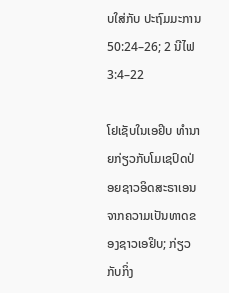ບໃສ່ກັບ ປະຖົມມະການ 50:24–26; 2 ນີໄຟ 3:4–22

ໂຢເຊັບໃນເອຢິບ ທຳນາຍກ່ຽວກັບໂມເຊປົດປ່ອຍຊາວອິດສະຣາເອນຈາກຄວາມເປັນທາດຂອງຊາວເອຢິບ; ກ່ຽວກັບກິ່ງ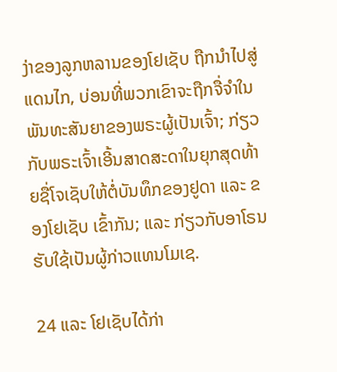ງ່າຂອງລູກຫລານຂອງໂຢເຊັບ ຖືກນຳໄປສູ່ແດນໄກ, ບ່ອນທີ່ພວກເຂົາຈະຖືກຈື່ຈຳໃນພັນທະສັນຍາຂອງພຣະຜູ້ເປັນເຈົ້າ; ກ່ຽວກັບພຣະເຈົ້າເອີ້ນສາດສະດາໃນຍຸກສຸດທ້າຍຊື່ໂຈເຊັບໃຫ້ຕໍ່ບັນທຶກຂອງຢູດາ ແລະ ຂອງໂຢເຊັບ ເຂົ້າກັນ; ແລະ ກ່ຽວກັບອາໂຣນຮັບໃຊ້ເປັນຜູ້ກ່າວແທນໂມເຊ.

24 ແລະ ໂຢເຊັບໄດ້ກ່າ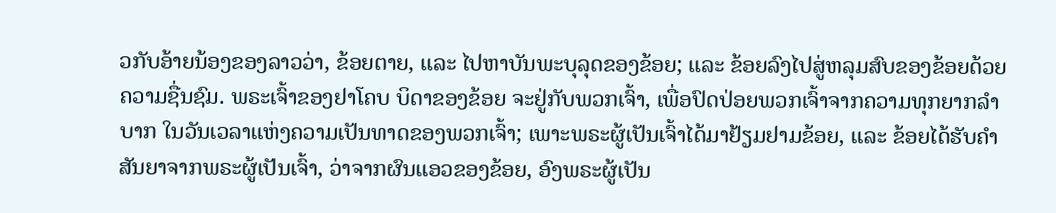ວກັບອ້າຍນ້ອງຂອງລາວວ່າ, ຂ້ອຍຕາຍ, ແລະ ໄປຫາບັນພະບຸລຸດຂອງຂ້ອຍ; ແລະ ຂ້ອຍລົງໄປສູ່ຫລຸມສົບຂອງຂ້ອຍດ້ວຍຄວາມຊື່ນຊົມ. ພຣະເຈົ້າຂອງຢາໂຄບ ບິດາຂອງຂ້ອຍ ຈະຢູ່ກັບພວກເຈົ້າ, ເພື່ອປົດປ່ອຍພວກເຈົ້າຈາກຄວາມທຸກຍາກລຳບາກ ໃນວັນເວລາແຫ່ງຄວາມເປັນທາດຂອງພວກເຈົ້າ; ເພາະພຣະຜູ້ເປັນເຈົ້າໄດ້ມາຢ້ຽມຢາມຂ້ອຍ, ແລະ ຂ້ອຍໄດ້ຮັບຄຳສັນຍາຈາກພຣະຜູ້ເປັນເຈົ້າ, ວ່າຈາກຜົນແອວຂອງຂ້ອຍ, ອົງພຣະຜູ້ເປັນ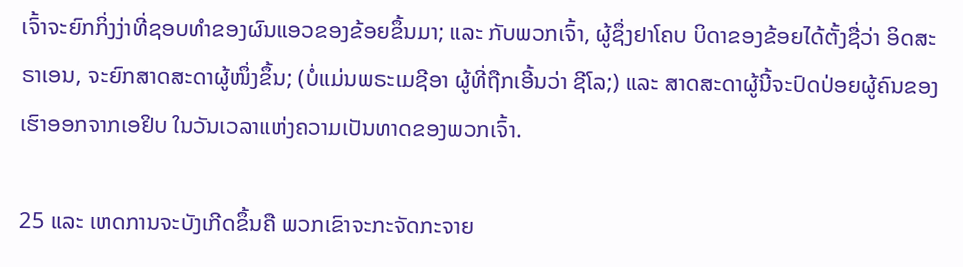ເຈົ້າຈະຍົກກິ່ງງ່າທີ່ຊອບທຳຂອງຜົນແອວຂອງຂ້ອຍຂຶ້ນມາ; ແລະ ກັບພວກເຈົ້າ, ຜູ້ຊຶ່ງຢາໂຄບ ບິດາຂອງຂ້ອຍໄດ້ຕັ້ງຊື່ວ່າ ອິດສະຣາເອນ, ຈະຍົກສາດສະດາຜູ້ໜຶ່ງຂຶ້ນ; (ບໍ່ແມ່ນພຣະເມຊີອາ ຜູ້ທີ່ຖືກເອີ້ນວ່າ ຊີໂລ;) ແລະ ສາດສະດາຜູ້ນີ້ຈະປົດປ່ອຍຜູ້ຄົນຂອງເຮົາອອກຈາກເອຢິບ ໃນວັນເວລາແຫ່ງຄວາມເປັນທາດຂອງພວກເຈົ້າ.

25 ແລະ ເຫດການຈະບັງເກີດຂຶ້ນຄື ພວກເຂົາຈະກະຈັດກະຈາຍ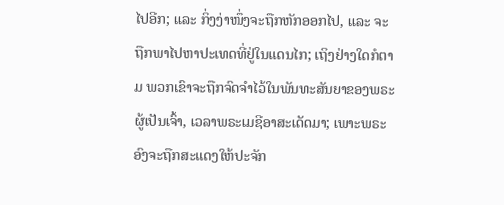ໄປອີກ; ແລະ ກິ່ງງ່າໜຶ່ງຈະຖືກຫັກອອກໄປ, ແລະ ຈະຖືກພາໄປຫາປະເທດທີ່ຢູ່ໃນແດນໄກ; ເຖິງຢ່າງໃດກໍຕາມ ພວກເຂົາຈະຖືກຈົດຈຳໄວ້ໃນພັນທະສັນຍາຂອງພຣະຜູ້ເປັນເຈົ້າ, ເວລາພຣະເມຊີອາສະເດັດມາ; ເພາະພຣະອົງຈະຖືກສະແດງໃຫ້ປະຈັກ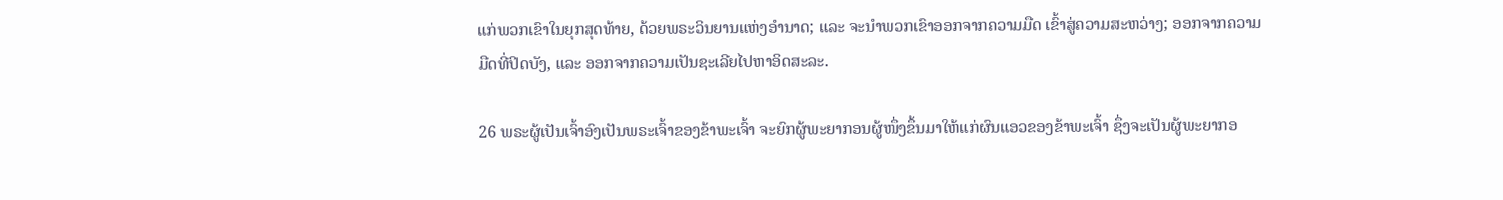ແກ່ພວກເຂົາໃນຍຸກສຸດທ້າຍ, ດ້ວຍພຣະວິນຍານແຫ່ງອຳນາດ; ແລະ ຈະນຳພວກເຂົາອອກຈາກຄວາມມືດ ເຂົ້າສູ່ຄວາມສະຫວ່າງ; ອອກຈາກຄວາມມືດທີ່ປິດບັງ, ແລະ ອອກຈາກຄວາມເປັນຊະເລີຍໄປຫາອິດສະລະ.

26 ພຣະຜູ້ເປັນເຈົ້າອົງເປັນພຣະເຈົ້າຂອງຂ້າພະເຈົ້າ ຈະຍົກຜູ້ພະຍາກອນຜູ້ໜຶ່ງຂຶ້ນມາໃຫ້ແກ່ຜົນແອວຂອງຂ້າພະເຈົ້າ ຊຶ່ງຈະເປັນຜູ້ພະຍາກອ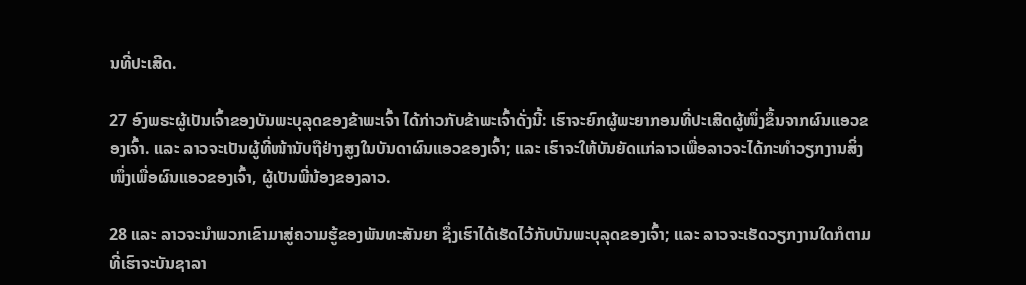ນທີ່ປະເສີດ.

27 ອົງພຣະຜູ້ເປັນເຈົ້າຂອງບັນພະບຸລຸດຂອງຂ້າພະເຈົ້າ ໄດ້ກ່າວກັບຂ້າພະເຈົ້າດັ່ງນີ້: ເຮົາຈະຍົກຜູ້ພະຍາກອນທີ່ປະເສີດຜູ້ໜຶ່ງຂຶ້ນຈາກຜົນແອວຂອງເຈົ້າ. ແລະ ລາວຈະເປັນຜູ້ທີ່ໜ້ານັບຖືຢ່າງສູງໃນບັນດາຜົນແອວຂອງເຈົ້າ; ແລະ ເຮົາຈະໃຫ້ບັນຍັດແກ່ລາວເພື່ອລາວຈະໄດ້ກະທຳວຽກງານສິ່ງໜຶ່ງເພື່ອຜົນແອວຂອງເຈົ້າ, ຜູ້ເປັນພີ່ນ້ອງຂອງລາວ.

28 ແລະ ລາວຈະນຳພວກເຂົາມາສູ່ຄວາມຮູ້ຂອງພັນທະສັນຍາ ຊຶ່ງເຮົາໄດ້ເຮັດໄວ້ກັບບັນພະບຸລຸດຂອງເຈົ້າ; ແລະ ລາວຈະເຮັດວຽກງານໃດກໍຕາມທີ່ເຮົາຈະບັນຊາລາ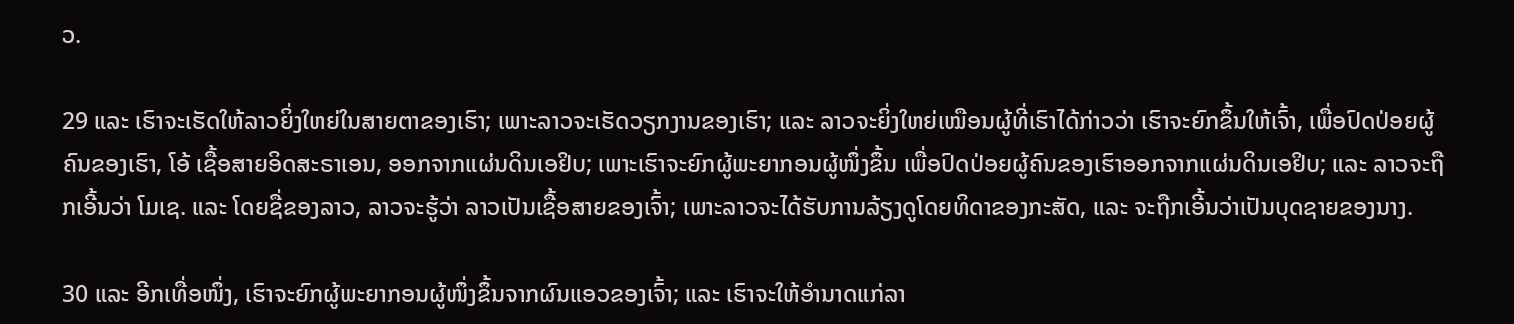ວ.

29 ແລະ ເຮົາຈະເຮັດໃຫ້ລາວຍິ່ງໃຫຍ່ໃນສາຍຕາຂອງເຮົາ; ເພາະລາວຈະເຮັດວຽກງານຂອງເຮົາ; ແລະ ລາວຈະຍິ່ງໃຫຍ່ເໝືອນຜູ້ທີ່ເຮົາໄດ້ກ່າວວ່າ ເຮົາຈະຍົກຂຶ້ນໃຫ້ເຈົ້າ, ເພື່ອປົດປ່ອຍຜູ້ຄົນຂອງເຮົາ, ໂອ້ ເຊື້ອສາຍອິດສະຣາເອນ, ອອກຈາກແຜ່ນດິນເອຢິບ; ເພາະເຮົາຈະຍົກຜູ້ພະຍາກອນຜູ້ໜຶ່ງຂຶ້ນ ເພື່ອປົດປ່ອຍຜູ້ຄົນຂອງເຮົາອອກຈາກແຜ່ນດິນເອຢິບ; ແລະ ລາວຈະຖືກເອີ້ນວ່າ ໂມເຊ. ແລະ ໂດຍຊື່ຂອງລາວ, ລາວຈະຮູ້ວ່າ ລາວເປັນເຊື້ອສາຍຂອງເຈົ້າ; ເພາະລາວຈະໄດ້ຮັບການລ້ຽງດູໂດຍທິດາຂອງກະສັດ, ແລະ ຈະຖືກເອີ້ນວ່າເປັນບຸດຊາຍຂອງນາງ.

30 ແລະ ອີກເທື່ອໜຶ່ງ, ເຮົາຈະຍົກຜູ້ພະຍາກອນຜູ້ໜຶ່ງຂຶ້ນຈາກຜົນແອວຂອງເຈົ້າ; ແລະ ເຮົາຈະໃຫ້ອຳນາດແກ່ລາ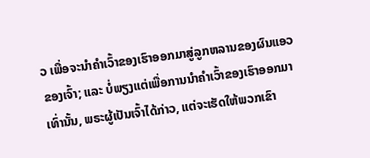ວ ເພື່ອຈະນຳຄຳເວົ້າຂອງເຮົາອອກມາສູ່ລູກຫລານຂອງຜົນແອວຂອງເຈົ້າ; ແລະ ບໍ່ພຽງແຕ່ເພື່ອການນຳຄຳເວົ້າຂອງເຮົາອອກມາເທົ່ານັ້ນ, ພຣະຜູ້ເປັນເຈົ້າໄດ້ກ່າວ, ແຕ່ຈະເຮັດໃຫ້ພວກເຂົາ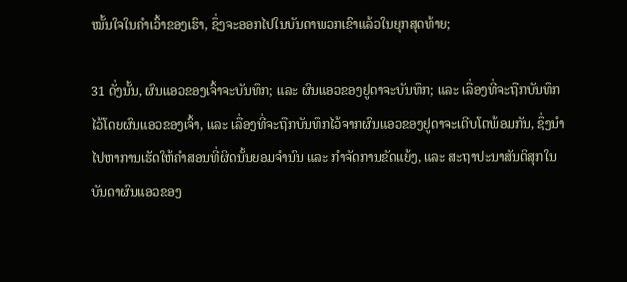ໝັ້ນໃຈໃນຄຳເວົ້າຂອງເຮົາ, ຊຶ່ງຈະອອກໄປໃນບັນດາພວກເຂົາແລ້ວໃນຍຸກສຸດທ້າຍ;

31 ດັ່ງນັ້ນ, ຜົນແອວຂອງເຈົ້າຈະບັນທຶກ; ແລະ ຜົນແອວຂອງຢູດາຈະບັນທຶກ; ແລະ ເລື່ອງທີ່ຈະຖືກບັນທຶກໄວ້ໂດຍຜົນແອວຂອງເຈົ້າ, ແລະ ເລື່ອງທີ່ຈະຖືກບັນທຶກໄວ້ຈາກຜົນແອວຂອງຢູດາຈະເຕີບໂຕພ້ອມກັນ, ຊຶ່ງນຳໄປຫາການເຮັດໃຫ້ຄຳສອນທີ່ຜິດນັ້ນຍອມຈຳນົນ ແລະ ກຳຈັດການຂັດແຍ້ງ, ແລະ ສະຖາປະນາສັນຕິສຸກໃນບັນດາຜົນແອວຂອງ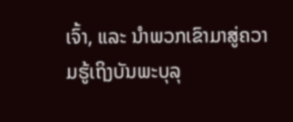ເຈົ້າ, ແລະ ນຳພວກເຂົາມາສູ່ຄວາມຮູ້ເຖິງບັນພະບຸລຸ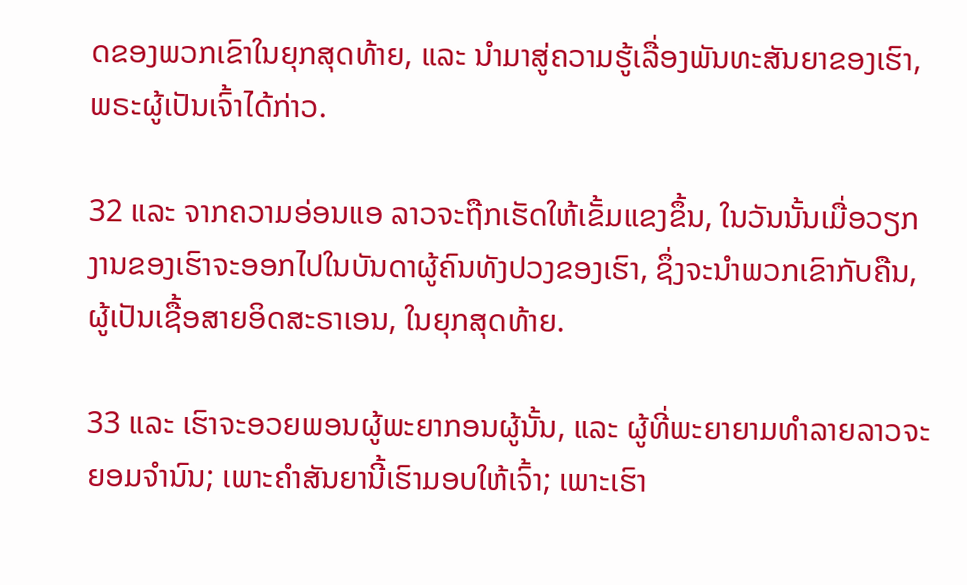ດຂອງພວກເຂົາໃນຍຸກສຸດທ້າຍ, ແລະ ນຳມາສູ່ຄວາມຮູ້ເລື່ອງພັນທະສັນຍາຂອງເຮົາ, ພຣະຜູ້ເປັນເຈົ້າໄດ້ກ່າວ.

32 ແລະ ຈາກຄວາມອ່ອນແອ ລາວຈະຖືກເຮັດໃຫ້ເຂັ້ມແຂງຂຶ້ນ, ໃນວັນນັ້ນເມື່ອວຽກງານຂອງເຮົາຈະອອກໄປໃນບັນດາຜູ້ຄົນທັງປວງຂອງເຮົາ, ຊຶ່ງຈະນຳພວກເຂົາກັບຄືນ, ຜູ້ເປັນເຊື້ອສາຍອິດສະຣາເອນ, ໃນຍຸກສຸດທ້າຍ.

33 ແລະ ເຮົາຈະອວຍພອນຜູ້ພະຍາກອນຜູ້ນັ້ນ, ແລະ ຜູ້ທີ່ພະຍາຍາມທຳລາຍລາວຈະຍອມຈຳນົນ; ເພາະຄຳສັນຍານີ້ເຮົາມອບໃຫ້ເຈົ້າ; ເພາະເຮົາ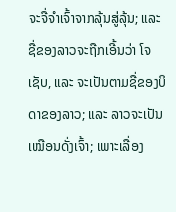ຈະຈື່ຈຳເຈົ້າຈາກລຸ້ນສູ່ລຸ້ນ; ແລະ ຊື່ຂອງລາວຈະຖືກເອີ້ນວ່າ ໂຈເຊັບ, ແລະ ຈະເປັນຕາມຊື່ຂອງບິດາຂອງລາວ; ແລະ ລາວຈະເປັນເໝືອນດັ່ງເຈົ້າ; ເພາະເລື່ອງ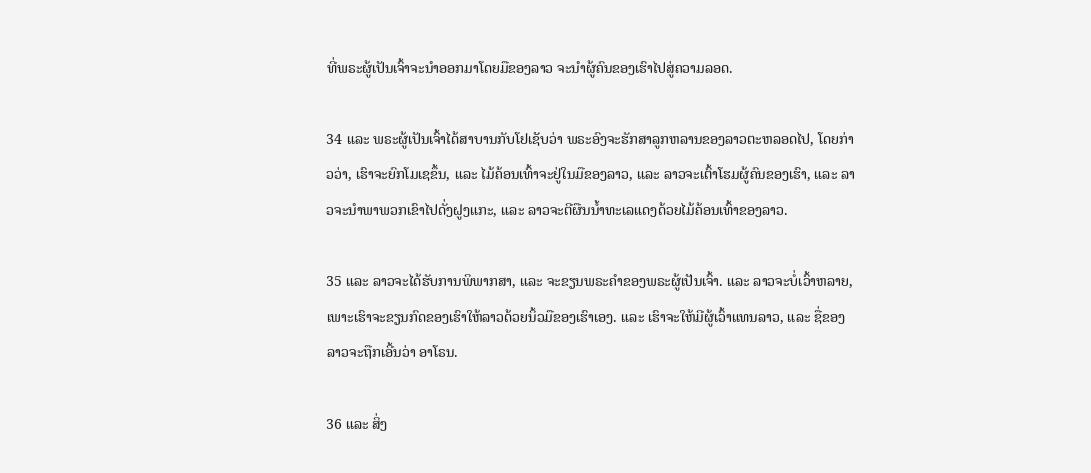ທີ່ພຣະຜູ້ເປັນເຈົ້າຈະນຳອອກມາໂດຍມືຂອງລາວ ຈະນຳຜູ້ຄົນຂອງເຮົາໄປສູ່ຄວາມລອດ.

34 ແລະ ພຣະຜູ້ເປັນເຈົ້າໄດ້ສາບານກັບໂຢເຊັບວ່າ ພຣະອົງຈະຮັກສາລູກຫລານຂອງລາວຕະຫລອດໄປ, ໂດຍກ່າວວ່າ, ເຮົາຈະຍົກໂມເຊຂຶ້ນ, ແລະ ໄມ້ຄ້ອນເທົ້າຈະຢູ່ໃນມືຂອງລາວ, ແລະ ລາວຈະເຕົ້າໂຮມຜູ້ຄົນຂອງເຮົາ, ແລະ ລາວຈະນຳພາພວກເຂົາໄປດັ່ງຝູງແກະ, ແລະ ລາວຈະຕີຜືນນ້ຳທະເລແດງດ້ວຍໄມ້ຄ້ອນເທົ້າຂອງລາວ.

35 ແລະ ລາວຈະໄດ້ຮັບການພິພາກສາ, ແລະ ຈະຂຽນພຣະຄຳຂອງພຣະຜູ້ເປັນເຈົ້າ. ແລະ ລາວຈະບໍ່ເວົ້າຫລາຍ, ເພາະເຮົາຈະຂຽນກົດຂອງເຮົາໃຫ້ລາວດ້ວຍນິ້ວມືຂອງເຮົາເອງ. ແລະ ເຮົາຈະໃຫ້ມີຜູ້ເວົ້າແທນລາວ, ແລະ ຊື່ຂອງລາວຈະຖືກເອີ້ນວ່າ ອາໂຣນ.

36 ແລະ ສິ່ງ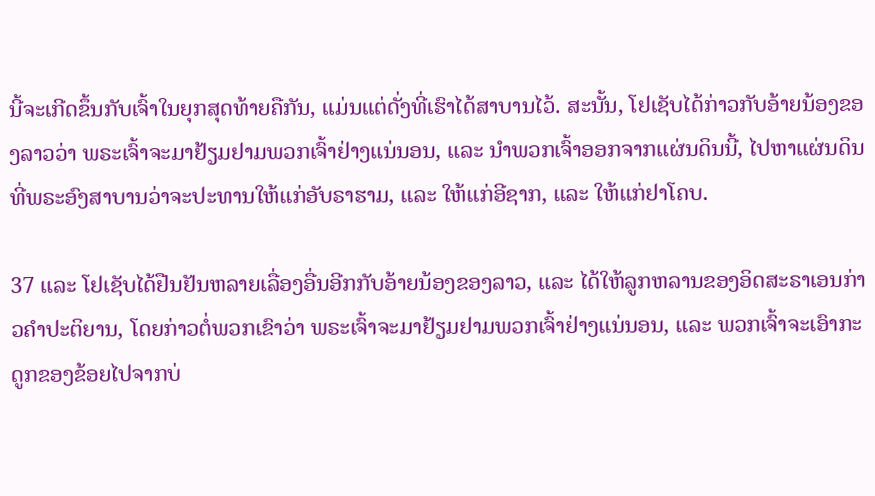ນີ້ຈະເກີດຂຶ້ນກັບເຈົ້າໃນຍຸກສຸດທ້າຍຄືກັນ, ແມ່ນແຕ່ດັ່ງທີ່ເຮົາໄດ້ສາບານໄວ້. ສະນັ້ນ, ໂຢເຊັບໄດ້ກ່າວກັບອ້າຍນ້ອງຂອງລາວວ່າ ພຣະເຈົ້າຈະມາຢ້ຽມຢາມພວກເຈົ້າຢ່າງແນ່ນອນ, ແລະ ນຳພວກເຈົ້າອອກຈາກແຜ່ນດິນນີ້, ໄປຫາແຜ່ນດິນທີ່ພຣະອົງສາບານວ່າຈະປະທານໃຫ້ແກ່ອັບຣາຮາມ, ແລະ ໃຫ້ແກ່ອີຊາກ, ແລະ ໃຫ້ແກ່ຢາໂຄບ.

37 ແລະ ໂຢເຊັບໄດ້ຢືນຢັນຫລາຍເລື່ອງອື່ນອີກກັບອ້າຍນ້ອງຂອງລາວ, ແລະ ໄດ້ໃຫ້ລູກຫລານຂອງອິດສະຣາເອນກ່າວຄຳປະຕິຍານ, ໂດຍກ່າວຕໍ່ພວກເຂົາວ່າ ພຣະເຈົ້າຈະມາຢ້ຽມຢາມພວກເຈົ້າຢ່າງແນ່ນອນ, ແລະ ພວກເຈົ້າຈະເອົາກະດູກຂອງຂ້ອຍໄປຈາກບ່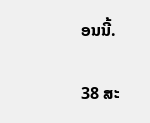ອນນີ້.

38 ສະ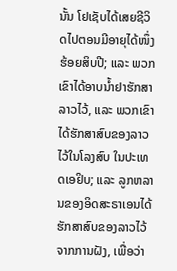ນັ້ນ ໂຢເຊັບໄດ້ເສຍຊີວິດໄປຕອນມີອາຍຸໄດ້ໜຶ່ງຮ້ອຍສິບປີ; ແລະ ພວກເຂົາໄດ້ອາບນ້ຳຢາຮັກສາລາວໄວ້, ແລະ ພວກເຂົາໄດ້ຮັກສາສົບຂອງລາວໄວ້ໃນໂລງສົບ ໃນປະເທດເອຢິບ; ແລະ ລູກຫລານຂອງອິດສະຣາເອນໄດ້ຮັກສາສົບຂອງລາວໄວ້ຈາກການຝັງ, ເພື່ອວ່າ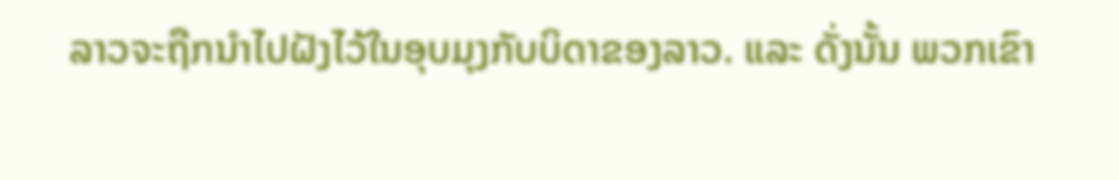ລາວຈະຖືກນຳໄປຝັງໄວ້ໃນອຸບມຸງກັບບິດາຂອງລາວ. ແລະ ດັ່ງນັ້ນ ພວກເຂົາ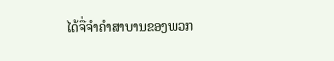ໄດ້ຈື່ຈຳຄຳສາບານຂອງພວກ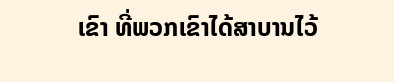ເຂົາ ທີ່ພວກເຂົາໄດ້ສາບານໄວ້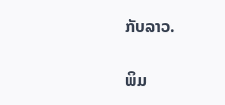ກັບລາວ.

ພິມ